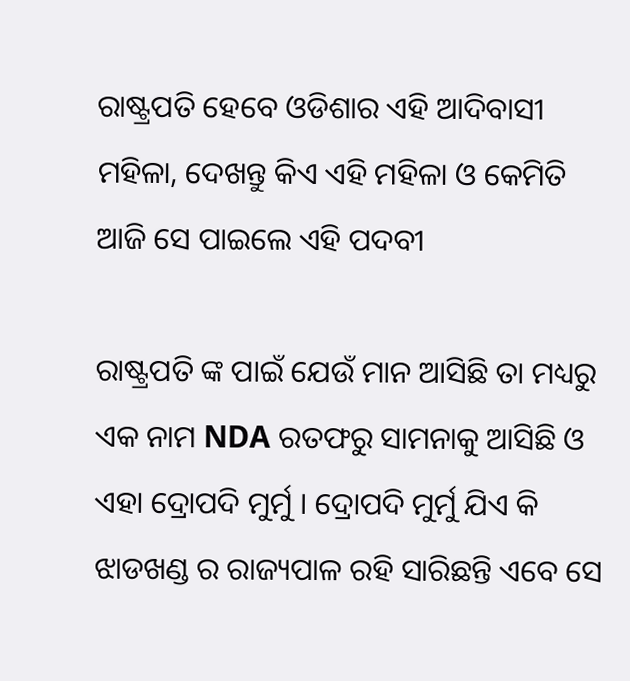ରାଷ୍ଟ୍ରପତି ହେବେ ଓଡିଶାର ଏହି ଆଦିବାସୀ ମହିଳା, ଦେଖନ୍ତୁ କିଏ ଏହି ମହିଳା ଓ କେମିତି ଆଜି ସେ ପାଇଲେ ଏହି ପଦବୀ

ରାଷ୍ଟ୍ରପତି ଙ୍କ ପାଇଁ ଯେଉଁ ମାନ ଆସିଛି ତା ମଧ୍ୟରୁ ଏକ ନାମ NDA ରତଫରୁ ସାମନାକୁ ଆସିଛି ଓ ଏହା ଦ୍ରୋପଦି ମୁର୍ମୁ । ଦ୍ରୋପଦି ମୁର୍ମୁ ଯିଏ କି ଝାଡଖଣ୍ଡ ର ରାଜ୍ୟପାଳ ରହି ସାରିଛନ୍ତି ଏବେ ସେ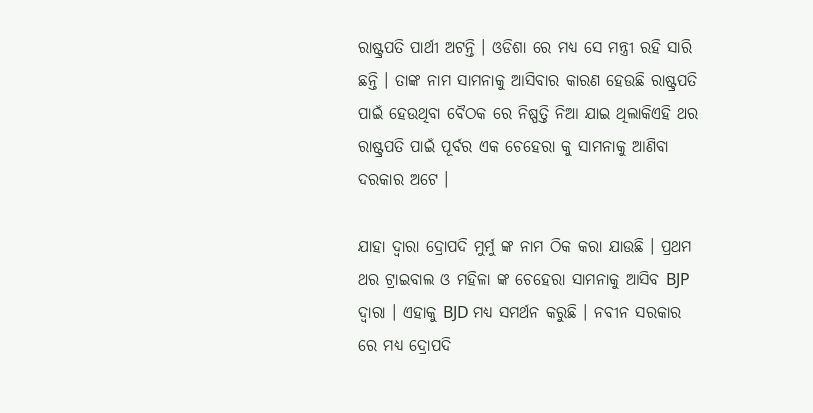ରାଷ୍ଟ୍ରପତି ପାର୍ଥୀ ଅଟନ୍ତି । ଓଡିଶା ରେ ମଧ୍ୟ ସେ ମନ୍ତ୍ରୀ ରହି ସାରି ଛନ୍ତି । ତାଙ୍କ ନାମ ସାମନାକୁ ଆସିବାର କାରଣ ହେଉଛି ରାଷ୍ଟ୍ରପତି ପାଇଁ ହେଉଥିବା ବୈଠକ ରେ ନିଷ୍ପତ୍ତି ନିଆ ଯାଇ ଥିଲାକିଏହି ଥର ରାଷ୍ଟ୍ରପତି ପାଇଁ ପୂର୍ବର ଏକ ଚେହେରା କୁ ସାମନାକୁ ଆଣିବା ଦରକାର ଅଟେ ।

ଯାହା ଦ୍ଵାରା ଦ୍ରୋପଦି ମୁର୍ମୁ ଙ୍କ ନାମ ଠିକ କରା ଯାଉଛି । ପ୍ରଥମ ଥର ଟ୍ରାଇବାଲ ଓ ମହିଳା ଙ୍କ ଚେହେରା ସାମନାକୁ ଆସିବ BJP ଦ୍ଵାରା । ଏହାକୁ BJD ମଧ୍ୟ ସମର୍ଥନ କରୁଛି । ନବୀନ ସରକାର ରେ ମଧ୍ୟ ଦ୍ରୋପଦି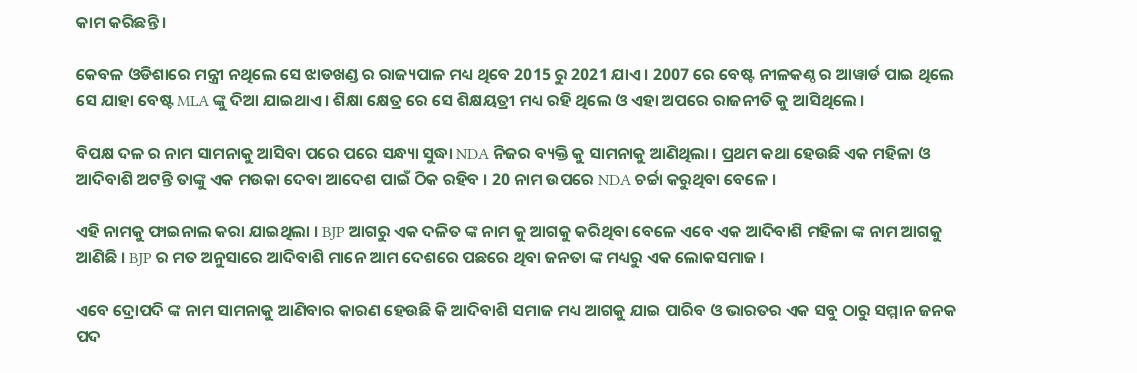କାମ କରିଛନ୍ତି ।

କେବଳ ଓଡିଶାରେ ମନ୍ତ୍ରୀ ନଥିଲେ ସେ ଝାଡଖଣ୍ଡ ର ରାଜ୍ୟପାଳ ମଧ୍ୟ ଥିବେ 2015 ରୁ 2021 ଯାଏ । 2007 ରେ ବେଷ୍ଟ ନୀଳକଣ୍ଠ ର ଆୱାର୍ଡ ପାଇ ଥିଲେ ସେ ଯାହା ବେଷ୍ଟ MLA ଙ୍କୁ ଦିଆ ଯାଇଥାଏ । ଶିକ୍ଷା କ୍ଷେତ୍ର ରେ ସେ ଶିକ୍ଷୟତ୍ରୀ ମଧ୍ୟ ରହି ଥିଲେ ଓ ଏହା ଅପରେ ରାଜନୀତି କୁ ଆସିଥିଲେ ।

ବିପକ୍ଷ ଦଳ ର ନାମ ସାମନାକୁ ଆସିବା ପରେ ପରେ ସନ୍ଧ୍ୟା ସୁଦ୍ଧା NDA ନିଜର ବ୍ୟକ୍ତି କୁ ସାମନାକୁ ଆଣିଥିଲା । ପ୍ରଥମ କଥା ହେଉଛି ଏକ ମହିଳା ଓ ଆଦିବାଶି ଅଟନ୍ତି ତାଙ୍କୁ ଏକ ମଉକା ଦେବା ଆଦେଶ ପାଇଁ ଠିକ ରହିବ । 20 ନାମ ଉପରେ NDA ଚର୍ଚ୍ଚା କରୁଥିବା ବେଳେ ।

ଏହି ନାମକୁ ଫାଇନାଲ କରା ଯାଇଥିଲା । BJP ଆଗରୁ ଏକ ଦଳିତ ଙ୍କ ନାମ କୁ ଆଗକୁ କରିଥିବା ବେଳେ ଏବେ ଏକ ଆଦିବାଶି ମହିଳା ଙ୍କ ନାମ ଆଗକୁ ଆଣିଛି । BJP ର ମତ ଅନୁସାରେ ଆଦିବାଶି ମାନେ ଆମ ଦେଶରେ ପଛରେ ଥିବା ଜନତା ଙ୍କ ମଧ୍ୟରୁ ଏକ ଲୋକସମାଜ ।

ଏବେ ଦ୍ରୋପଦି ଙ୍କ ନାମ ସାମନାକୁ ଆଣିବାର କାରଣ ହେଉଛି କି ଆଦିବାଶି ସମାଜ ମଧ୍ୟ ଆଗକୁ ଯାଇ ପାରିବ ଓ ଭାରତର ଏକ ସବୁ ଠାରୁ ସମ୍ମାନ ଜନକ ପଦ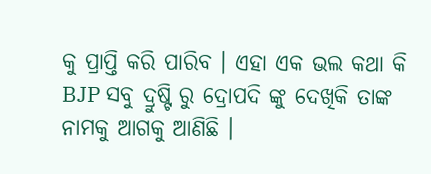କୁ ପ୍ରାପ୍ତି କରି ପାରିବ । ଏହା ଏକ ଭଲ କଥା କି BJP ସବୁ ଦ୍ରୁଷ୍ଟି ରୁ ଦ୍ରୋପଦି ଙ୍କୁ ଦେଖିକି ତାଙ୍କ ନାମକୁ ଆଗକୁ ଆଣିଛି ।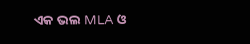ଏକ ଭଲ MLA ଓ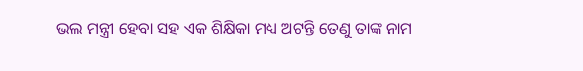ଭଲ ମନ୍ତ୍ରୀ ହେବା ସହ ଏକ ଶିକ୍ଷିକା ମଧ୍ୟ ଅଟନ୍ତି ତେଣୁ ତାଙ୍କ ନାମ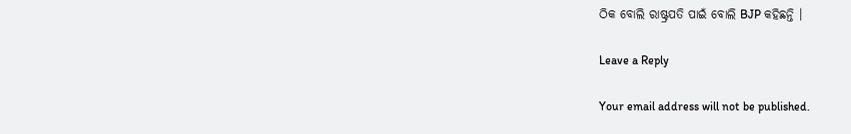ଠିକ ବୋଲି ରାଷ୍ଟ୍ରପତି ପାଇଁ ବୋଲି BJP କହିଛନ୍ତି ।

Leave a Reply

Your email address will not be published.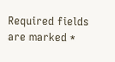Required fields are marked *